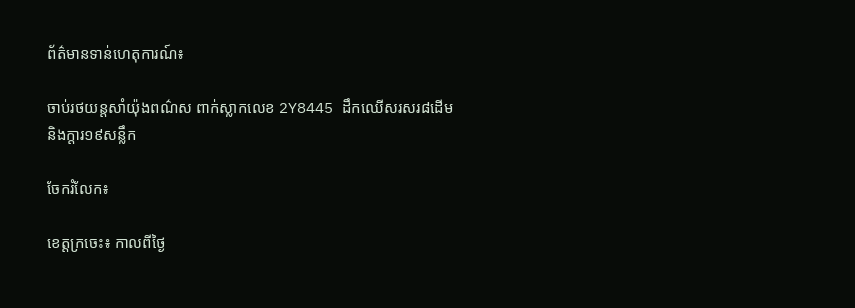ព័ត៌មានទាន់ហេតុការណ៍៖

ចាប់រថយន្តសាំយ៉ុងពណ៌ស ពាក់ស្លាកលេខ 2Y8445 ដឹកឈើសរសរ៨ដើម និងក្តារ១៩សន្លឹក

ចែករំលែក៖

ខេត្តក្រចេះ៖ កាលពីថ្ងៃ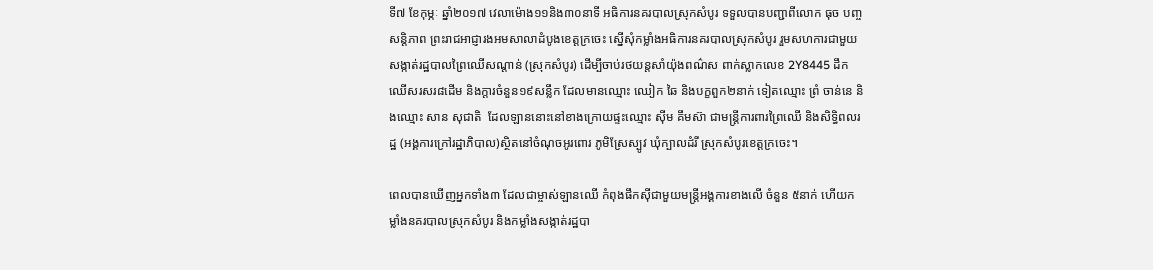ទី៧ ខែកុម្ភៈ ឆ្នាំ២០១៧ វេលាម៉ោង១១និង៣០នាទី អធិការនគរបាលស្រុកសំបូរ ទទួលបានបញ្ជាពីលោក ធុច បញ្ចសន្តិភាព ព្រះរាជអាជ្ញារងអមសាលាដំបូងខេត្តក្រចេះ ស្នើសុំកម្លាំងអធិការនគរបាលស្រុកសំបូរ រួមសហការជាមួយសង្កាត់រដ្ឋបាលព្រៃឈើសណ្តាន់ (ស្រុកសំបូរ) ដើម្បីចាប់រថយន្តសាំយ៉ុងពណ៌ស ពាក់ស្លាកលេខ 2Y8445 ដឹកឈើសរសរ៨ដើម និងក្តារចំនួន១៩សន្លឹក ដែលមានឈ្មោះ ឈៀក ឆៃ និងបក្ខពួក២នាក់ ទៀតឈ្មោះ ព្រំ ចាន់នេ និងឈ្មោះ សាន សុជាតិ  ដែលឡាននោះនៅខាងក្រោយផ្ទះឈ្មោះ ស៊ីម គឹមស៊ា ជាមន្ត្រីការពារព្រៃឈើ និងសិទ្ធិពលរដ្ឋ (អង្គការក្រៅរដ្ឋាភិបាល)ស្ថិតនៅចំណុចអូរពោរ ភូមិស្រែស្បូវ ឃុំក្បាលដំរី ស្រុកសំបូរខេត្តក្រចេះ។

ពេលបានឃើញអ្នកទាំង៣ ដែលជាម្ចាស់ឡានឈើ កំពុងផឹកស៊ីជាមួយមន្ត្រីអង្គការខាងលើ ចំនួន ៥នាក់ ហើយកម្លាំងនគរបាលស្រុកសំបូរ និងកម្លាំងសង្កាត់រដ្ឋបា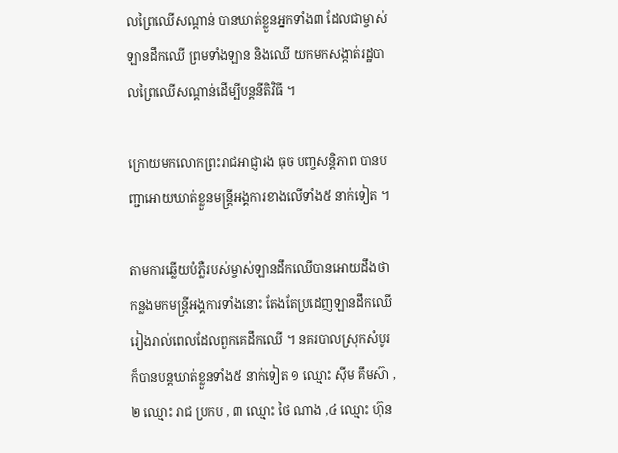លព្រៃឈើសណ្តាន់ បានឃាត់ខ្លួនអ្នកទាំង៣ ដែលជាម្ចាស់ឡានដឹកឈើ ព្រមទាំងឡាន និងឈើ យកមកសង្កាត់រដ្ឋបាលព្រៃឈើសណ្តាន់ដើម្បីបន្តនីតិវិធី ។

ក្រោយមកលោកព្រះរាជអាជ្ញារង ធុច បញ្ចសន្តិភាព បានបញ្ជាអោយឃាត់ខ្លួនមន្ត្រីអង្គការខាងលើទាំង៥ នាក់ទៀត ។

តាមការឆ្លើយបំភ្លឺរបស់ម្ចាស់ឡានដឹកឈើបានអោយដឹងថា កន្លងមកមន្ត្រីអង្គការទាំងនោះ តែងតែប្រដេញឡានដឹកឈើ រៀងរាល់ពេលដែលពួកគេដឹកឈើ ។ នគរបាលស្រុកសំបូរ ក៏បានបន្តឃាត់ខ្លួនទាំង៥ នាក់ទៀត ១ ឈ្មោះ ស៊ីម គឹមស៊ា , ២ ឈ្មោះ រាជ ប្រកប , ៣ ឈ្មោះ ថៃ ណាង ,៤ ឈ្មោះ ហ៊ុន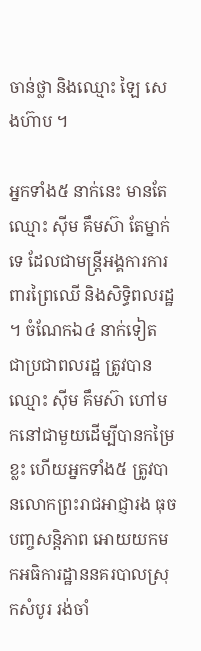ចាន់ថ្លា និងឈ្មោះ ឡៃ សេងហ៊ាប ។

អ្នកទាំង៥ នាក់នេះ មានតែឈ្មោះ ស៊ីម គឹមស៊ា តែម្នាក់ទេ ដែលជាមន្ត្រីអង្គការការពារព្រៃឈើ និងសិទ្ធិពលរដ្ឋ ។ ចំណែកឯ៤ នាក់ទៀត ជាប្រជាពលរដ្ឋ ត្រូវបានឈ្មោះ ស៊ីម គឹមស៊ា ហៅមកនៅជាមួយដើម្បីបានកម្រៃខ្លះ ហើយអ្នកទាំង៥ ត្រូវបានលោកព្រះរាជអាជ្ញារង ធុច បញ្ចសន្តិភាព អោយយកមកអធិការដ្ឋាននគរបាលស្រុកសំបូរ រង់ចាំ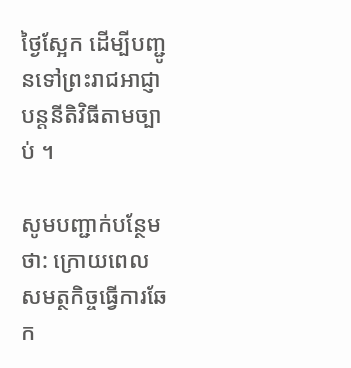ថ្ងៃស្អែក ដើម្បីបញ្ជូនទៅព្រះរាជអាជ្ញា បន្តនីតិវិធីតាមច្បាប់ ។

សូមបញ្ជាក់បន្ថែមថា: ក្រោយពេលសមត្ថកិច្ចធ្វើការឆែក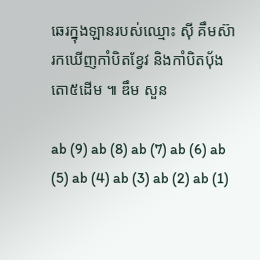ឆេរក្នុងឡានរបស់ឈ្មោះ ស៊ី គឹមស៊ា រកឃើញកាំបិតខ្វែវ និងកាំបិតបុ័ងតោ៥ដើម ៕ ឌឹម សួន

ab (9) ab (8) ab (7) ab (6) ab (5) ab (4) ab (3) ab (2) ab (1)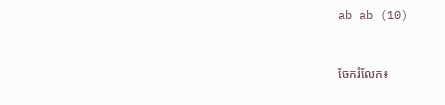ab ab (10)


ចែករំលែក៖